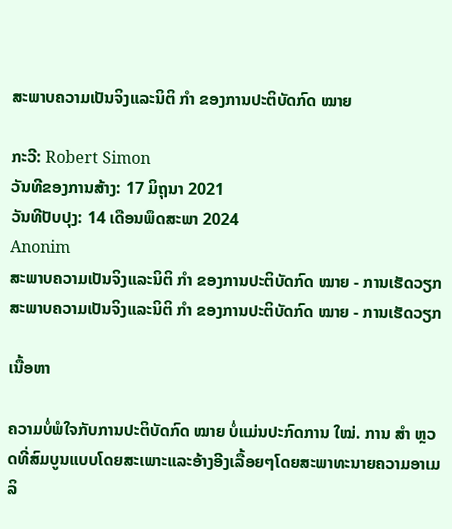ສະພາບຄວາມເປັນຈິງແລະນິຕິ ກຳ ຂອງການປະຕິບັດກົດ ໝາຍ

ກະວີ: Robert Simon
ວັນທີຂອງການສ້າງ: 17 ມິຖຸນາ 2021
ວັນທີປັບປຸງ: 14 ເດືອນພຶດສະພາ 2024
Anonim
ສະພາບຄວາມເປັນຈິງແລະນິຕິ ກຳ ຂອງການປະຕິບັດກົດ ໝາຍ - ການເຮັດວຽກ
ສະພາບຄວາມເປັນຈິງແລະນິຕິ ກຳ ຂອງການປະຕິບັດກົດ ໝາຍ - ການເຮັດວຽກ

ເນື້ອຫາ

ຄວາມບໍ່ພໍໃຈກັບການປະຕິບັດກົດ ໝາຍ ບໍ່ແມ່ນປະກົດການ ໃໝ່. ການ ສຳ ຫຼວດທີ່ສົມບູນແບບໂດຍສະເພາະແລະອ້າງອີງເລື້ອຍໆໂດຍສະພາທະນາຍຄວາມອາເມລິ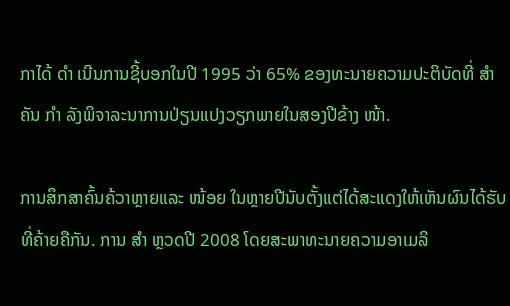ກາໄດ້ ດຳ ເນີນການຊີ້ບອກໃນປີ 1995 ວ່າ 65% ຂອງທະນາຍຄວາມປະຕິບັດທີ່ ສຳ ຄັນ ກຳ ລັງພິຈາລະນາການປ່ຽນແປງວຽກພາຍໃນສອງປີຂ້າງ ໜ້າ.

ການສຶກສາຄົ້ນຄ້ວາຫຼາຍແລະ ໜ້ອຍ ໃນຫຼາຍປີນັບຕັ້ງແຕ່ໄດ້ສະແດງໃຫ້ເຫັນຜົນໄດ້ຮັບທີ່ຄ້າຍຄືກັນ. ການ ສຳ ຫຼວດປີ 2008 ໂດຍສະພາທະນາຍຄວາມອາເມລິ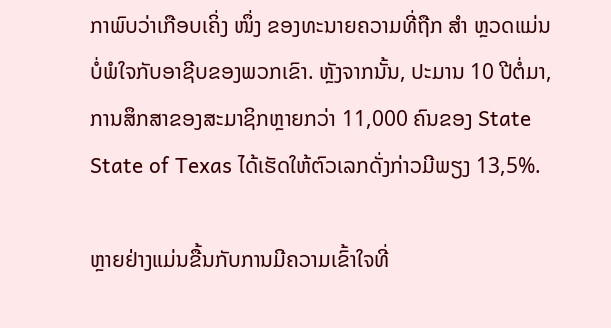ກາພົບວ່າເກືອບເຄິ່ງ ໜຶ່ງ ຂອງທະນາຍຄວາມທີ່ຖືກ ສຳ ຫຼວດແມ່ນບໍ່ພໍໃຈກັບອາຊີບຂອງພວກເຂົາ. ຫຼັງຈາກນັ້ນ, ປະມານ 10 ປີຕໍ່ມາ, ການສຶກສາຂອງສະມາຊິກຫຼາຍກວ່າ 11,000 ຄົນຂອງ State State of Texas ໄດ້ເຮັດໃຫ້ຕົວເລກດັ່ງກ່າວມີພຽງ 13,5%.

ຫຼາຍຢ່າງແມ່ນຂື້ນກັບການມີຄວາມເຂົ້າໃຈທີ່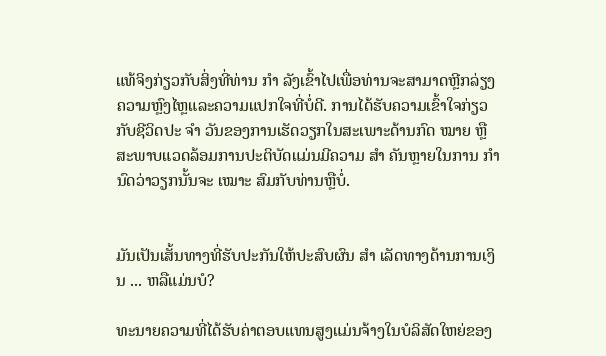ແທ້ຈິງກ່ຽວກັບສິ່ງທີ່ທ່ານ ກຳ ລັງເຂົ້າໄປເພື່ອທ່ານຈະສາມາດຫຼີກລ່ຽງຄວາມຫຼົງໄຫຼແລະຄວາມແປກໃຈທີ່ບໍ່ດີ. ການໄດ້ຮັບຄວາມເຂົ້າໃຈກ່ຽວກັບຊີວິດປະ ຈຳ ວັນຂອງການເຮັດວຽກໃນສະເພາະດ້ານກົດ ໝາຍ ຫຼືສະພາບແວດລ້ອມການປະຕິບັດແມ່ນມີຄວາມ ສຳ ຄັນຫຼາຍໃນການ ກຳ ນົດວ່າວຽກນັ້ນຈະ ເໝາະ ສົມກັບທ່ານຫຼືບໍ່.


ມັນເປັນເສັ້ນທາງທີ່ຮັບປະກັນໃຫ້ປະສົບຜົນ ສຳ ເລັດທາງດ້ານການເງິນ ... ຫລືແມ່ນບໍ?

ທະນາຍຄວາມທີ່ໄດ້ຮັບຄ່າຕອບແທນສູງແມ່ນຈ້າງໃນບໍລິສັດໃຫຍ່ຂອງ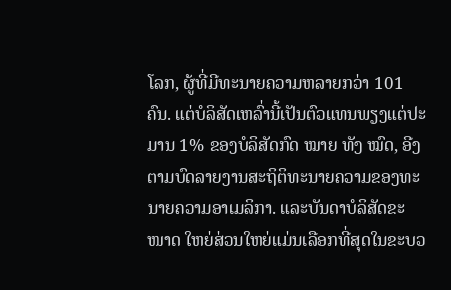ໂລກ, ຜູ້ທີ່ມີທະນາຍຄວາມຫລາຍກວ່າ 101 ຄົນ. ແຕ່ບໍລິສັດເຫລົ່ານີ້ເປັນຕົວແທນພຽງແຕ່ປະມານ 1% ຂອງບໍລິສັດກົດ ໝາຍ ທັງ ໝົດ, ອີງຕາມບົດລາຍງານສະຖິຕິທະນາຍຄວາມຂອງທະນາຍຄວາມອາເມລິກາ. ແລະບັນດາບໍລິສັດຂະ ໜາດ ໃຫຍ່ສ່ວນໃຫຍ່ແມ່ນເລືອກທີ່ສຸດໃນຂະບວ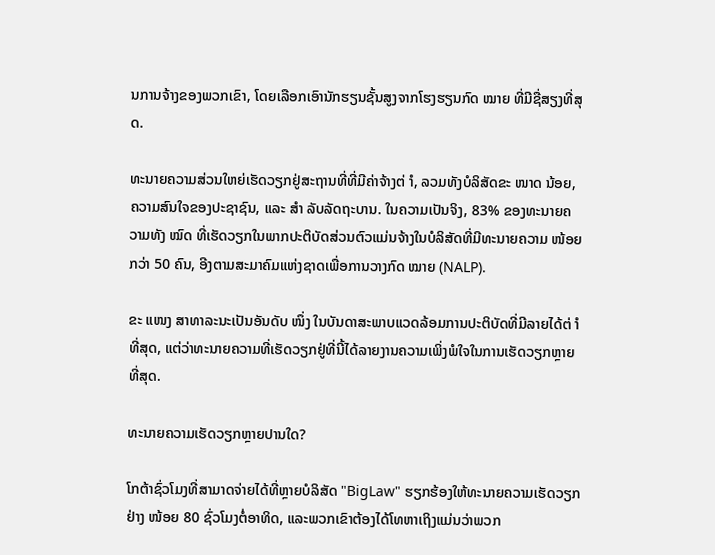ນການຈ້າງຂອງພວກເຂົາ, ໂດຍເລືອກເອົານັກຮຽນຊັ້ນສູງຈາກໂຮງຮຽນກົດ ໝາຍ ທີ່ມີຊື່ສຽງທີ່ສຸດ.

ທະນາຍຄວາມສ່ວນໃຫຍ່ເຮັດວຽກຢູ່ສະຖານທີ່ທີ່ມີຄ່າຈ້າງຕ່ ຳ, ລວມທັງບໍລິສັດຂະ ໜາດ ນ້ອຍ, ຄວາມສົນໃຈຂອງປະຊາຊົນ, ແລະ ສຳ ລັບລັດຖະບານ. ໃນຄວາມເປັນຈິງ, 83% ຂອງທະນາຍຄວາມທັງ ໝົດ ທີ່ເຮັດວຽກໃນພາກປະຕິບັດສ່ວນຕົວແມ່ນຈ້າງໃນບໍລິສັດທີ່ມີທະນາຍຄວາມ ໜ້ອຍ ກວ່າ 50 ຄົນ, ອີງຕາມສະມາຄົມແຫ່ງຊາດເພື່ອການວາງກົດ ໝາຍ (NALP).

ຂະ ແໜງ ສາທາລະນະເປັນອັນດັບ ໜຶ່ງ ໃນບັນດາສະພາບແວດລ້ອມການປະຕິບັດທີ່ມີລາຍໄດ້ຕ່ ຳ ທີ່ສຸດ, ແຕ່ວ່າທະນາຍຄວາມທີ່ເຮັດວຽກຢູ່ທີ່ນີ້ໄດ້ລາຍງານຄວາມເພິ່ງພໍໃຈໃນການເຮັດວຽກຫຼາຍທີ່ສຸດ.

ທະນາຍຄວາມເຮັດວຽກຫຼາຍປານໃດ?

ໂກຕ້າຊົ່ວໂມງທີ່ສາມາດຈ່າຍໄດ້ທີ່ຫຼາຍບໍລິສັດ "BigLaw" ຮຽກຮ້ອງໃຫ້ທະນາຍຄວາມເຮັດວຽກຢ່າງ ໜ້ອຍ 80 ຊົ່ວໂມງຕໍ່ອາທິດ, ແລະພວກເຂົາຕ້ອງໄດ້ໂທຫາເຖິງແມ່ນວ່າພວກ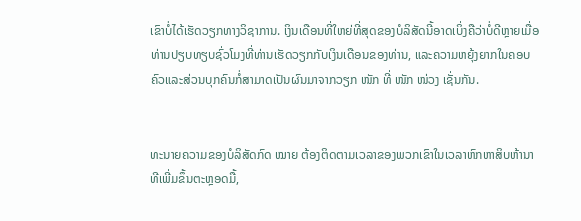ເຂົາບໍ່ໄດ້ເຮັດວຽກທາງວິຊາການ. ເງິນເດືອນທີ່ໃຫຍ່ທີ່ສຸດຂອງບໍລິສັດນີ້ອາດເບິ່ງຄືວ່າບໍ່ດີຫຼາຍເມື່ອທ່ານປຽບທຽບຊົ່ວໂມງທີ່ທ່ານເຮັດວຽກກັບເງິນເດືອນຂອງທ່ານ, ແລະຄວາມຫຍຸ້ງຍາກໃນຄອບຄົວແລະສ່ວນບຸກຄົນກໍ່ສາມາດເປັນຜົນມາຈາກວຽກ ໜັກ ທີ່ ໜັກ ໜ່ວງ ເຊັ່ນກັນ.


ທະນາຍຄວາມຂອງບໍລິສັດກົດ ໝາຍ ຕ້ອງຕິດຕາມເວລາຂອງພວກເຂົາໃນເວລາຫົກຫາສິບຫ້ານາທີເພີ່ມຂຶ້ນຕະຫຼອດມື້,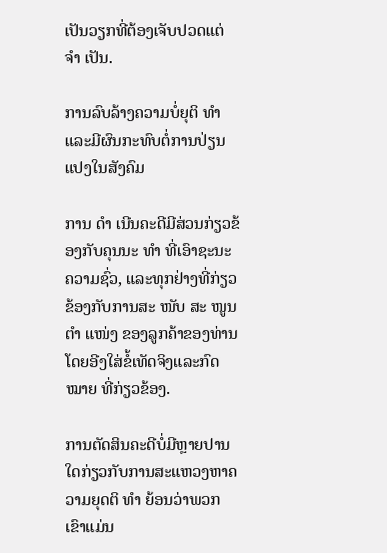ເປັນວຽກທີ່ຕ້ອງເຈັບປວດແຕ່ ຈຳ ເປັນ.

ການລົບລ້າງຄວາມບໍ່ຍຸຕິ ທຳ ແລະມີຜົນກະທົບຕໍ່ການປ່ຽນແປງໃນສັງຄົມ

ການ ດຳ ເນີນຄະດີມີສ່ວນກ່ຽວຂ້ອງກັບຄຸນນະ ທຳ ທີ່ເອົາຊະນະຄວາມຊົ່ວ, ແລະທຸກຢ່າງທີ່ກ່ຽວຂ້ອງກັບການສະ ໜັບ ສະ ໜູນ ຕຳ ແໜ່ງ ຂອງລູກຄ້າຂອງທ່ານໂດຍອີງໃສ່ຂໍ້ເທັດຈິງແລະກົດ ໝາຍ ທີ່ກ່ຽວຂ້ອງ.

ການຕັດສິນຄະດີບໍ່ມີຫຼາຍປານໃດກ່ຽວກັບການສະແຫວງຫາຄວາມຍຸດຕິ ທຳ ຍ້ອນວ່າພວກເຂົາແມ່ນ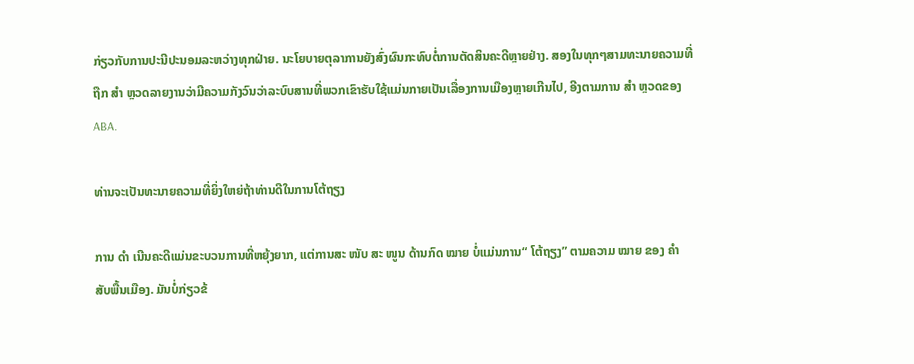ກ່ຽວກັບການປະນີປະນອມລະຫວ່າງທຸກຝ່າຍ. ນະໂຍບາຍຕຸລາການຍັງສົ່ງຜົນກະທົບຕໍ່ການຕັດສິນຄະດີຫຼາຍຢ່າງ. ສອງໃນທຸກໆສາມທະນາຍຄວາມທີ່ຖືກ ສຳ ຫຼວດລາຍງານວ່າມີຄວາມກັງວົນວ່າລະບົບສານທີ່ພວກເຂົາຮັບໃຊ້ແມ່ນກາຍເປັນເລື່ອງການເມືອງຫຼາຍເກີນໄປ, ອີງຕາມການ ສຳ ຫຼວດຂອງ ABA.

ທ່ານຈະເປັນທະນາຍຄວາມທີ່ຍິ່ງໃຫຍ່ຖ້າທ່ານດີໃນການໂຕ້ຖຽງ

ການ ດຳ ເນີນຄະດີແມ່ນຂະບວນການທີ່ຫຍຸ້ງຍາກ, ແຕ່ການສະ ໜັບ ສະ ໜູນ ດ້ານກົດ ໝາຍ ບໍ່ແມ່ນການ“ ໂຕ້ຖຽງ” ຕາມຄວາມ ໝາຍ ຂອງ ຄຳ ສັບພື້ນເມືອງ. ມັນບໍ່ກ່ຽວຂ້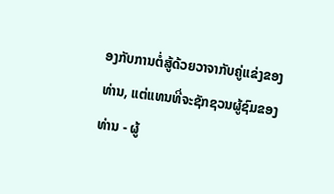ອງກັບການຕໍ່ສູ້ດ້ວຍວາຈາກັບຄູ່ແຂ່ງຂອງທ່ານ, ແຕ່ແທນທີ່ຈະຊັກຊວນຜູ້ຊົມຂອງທ່ານ - ຜູ້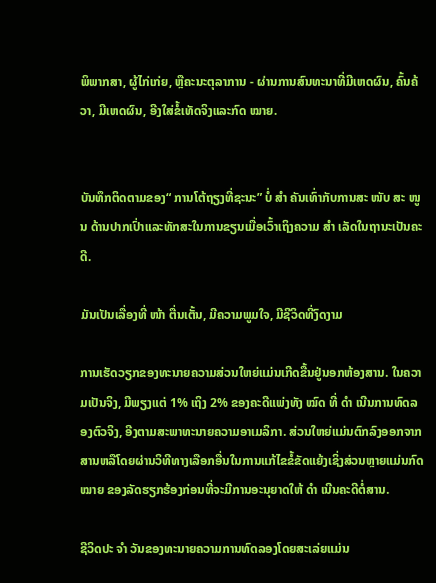ພິພາກສາ, ຜູ້ໄກ່ເກ່ຍ, ຫຼືຄະນະຕຸລາການ - ຜ່ານການສົນທະນາທີ່ມີເຫດຜົນ, ຄົ້ນຄ້ວາ, ມີເຫດຜົນ, ອີງໃສ່ຂໍ້ເທັດຈິງແລະກົດ ໝາຍ.


ບັນທຶກຕິດຕາມຂອງ“ ການໂຕ້ຖຽງທີ່ຊະນະ” ບໍ່ ສຳ ຄັນເທົ່າກັບການສະ ໜັບ ສະ ໜູນ ດ້ານປາກເປົ່າແລະທັກສະໃນການຂຽນເມື່ອເວົ້າເຖິງຄວາມ ສຳ ເລັດໃນຖານະເປັນຄະດີ.

ມັນເປັນເລື່ອງທີ່ ໜ້າ ຕື່ນເຕັ້ນ, ມີຄວາມພູມໃຈ, ມີຊີວິດທີ່ງົດງາມ

ການເຮັດວຽກຂອງທະນາຍຄວາມສ່ວນໃຫຍ່ແມ່ນເກີດຂື້ນຢູ່ນອກຫ້ອງສານ. ໃນຄວາມເປັນຈິງ, ມີພຽງແຕ່ 1% ເຖິງ 2% ຂອງຄະດີແພ່ງທັງ ໝົດ ທີ່ ດຳ ເນີນການທົດລອງຕົວຈິງ, ອີງຕາມສະພາທະນາຍຄວາມອາເມລິກາ. ສ່ວນໃຫຍ່ແມ່ນຕົກລົງອອກຈາກສານຫລືໂດຍຜ່ານວິທີທາງເລືອກອື່ນໃນການແກ້ໄຂຂໍ້ຂັດແຍ້ງເຊິ່ງສ່ວນຫຼາຍແມ່ນກົດ ໝາຍ ຂອງລັດຮຽກຮ້ອງກ່ອນທີ່ຈະມີການອະນຸຍາດໃຫ້ ດຳ ເນີນຄະດີຕໍ່ສານ.

ຊີວິດປະ ຈຳ ວັນຂອງທະນາຍຄວາມການທົດລອງໂດຍສະເລ່ຍແມ່ນ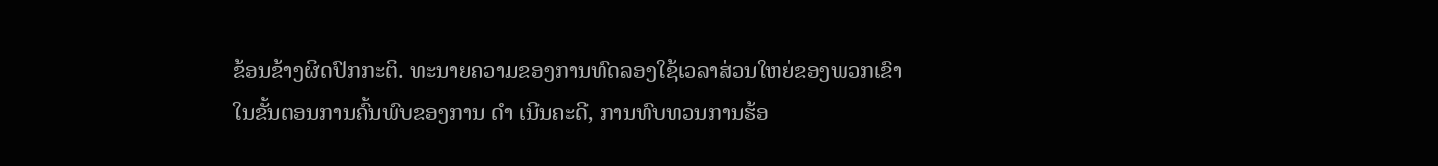ຂ້ອນຂ້າງຜິດປົກກະຕິ. ທະນາຍຄວາມຂອງການທົດລອງໃຊ້ເວລາສ່ວນໃຫຍ່ຂອງພວກເຂົາໃນຂັ້ນຕອນການຄົ້ນພົບຂອງການ ດຳ ເນີນຄະດີ, ການທົບທວນການຮ້ອ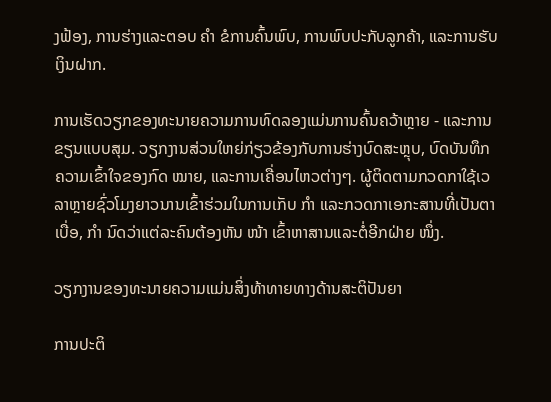ງຟ້ອງ, ການຮ່າງແລະຕອບ ຄຳ ຂໍການຄົ້ນພົບ, ການພົບປະກັບລູກຄ້າ, ແລະການຮັບເງິນຝາກ.

ການເຮັດວຽກຂອງທະນາຍຄວາມການທົດລອງແມ່ນການຄົ້ນຄວ້າຫຼາຍ - ແລະການຂຽນແບບສຸມ. ວຽກງານສ່ວນໃຫຍ່ກ່ຽວຂ້ອງກັບການຮ່າງບົດສະຫຼຸບ, ບົດບັນທຶກຄວາມເຂົ້າໃຈຂອງກົດ ໝາຍ, ແລະການເຄື່ອນໄຫວຕ່າງໆ. ຜູ້ຕິດຕາມກວດກາໃຊ້ເວລາຫຼາຍຊົ່ວໂມງຍາວນານເຂົ້າຮ່ວມໃນການເກັບ ກຳ ແລະກວດກາເອກະສານທີ່ເປັນຕາເບື່ອ, ກຳ ນົດວ່າແຕ່ລະຄົນຕ້ອງຫັນ ໜ້າ ເຂົ້າຫາສານແລະຕໍ່ອີກຝ່າຍ ໜຶ່ງ.

ວຽກງານຂອງທະນາຍຄວາມແມ່ນສິ່ງທ້າທາຍທາງດ້ານສະຕິປັນຍາ

ການປະຕິ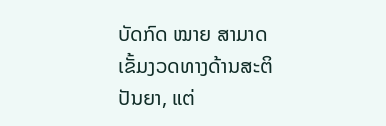ບັດກົດ ໝາຍ ສາມາດເຂັ້ມງວດທາງດ້ານສະຕິປັນຍາ, ແຕ່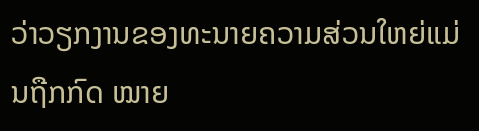ວ່າວຽກງານຂອງທະນາຍຄວາມສ່ວນໃຫຍ່ແມ່ນຖືກກົດ ໝາຍ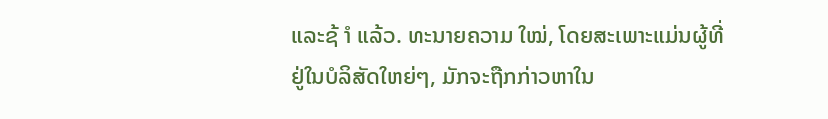ແລະຊ້ ຳ ແລ້ວ. ທະນາຍຄວາມ ໃໝ່, ໂດຍສະເພາະແມ່ນຜູ້ທີ່ຢູ່ໃນບໍລິສັດໃຫຍ່ໆ, ມັກຈະຖືກກ່າວຫາໃນ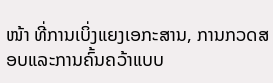ໜ້າ ທີ່ການເບິ່ງແຍງເອກະສານ, ການກວດສອບແລະການຄົ້ນຄວ້າແບບ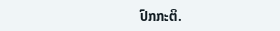ປົກກະຕິ.